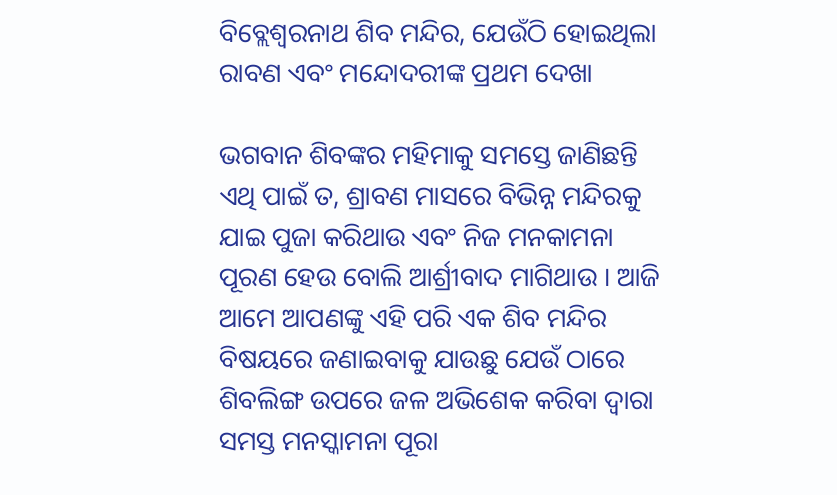ବିବ୍ଲେଶ୍ବରନାଥ ଶିବ ମନ୍ଦିର, ଯେଉଁଠି ହୋଇଥିଲା ରାବଣ ଏବଂ ମନ୍ଦୋଦରୀଙ୍କ ପ୍ରଥମ ଦେଖା

ଭଗବାନ ଶିବଙ୍କର ମହିମାକୁ ସମସ୍ତେ ଜାଣିଛନ୍ତି ଏଥି ପାଇଁ ତ, ଶ୍ରାବଣ ମାସରେ ବିଭିନ୍ନ ମନ୍ଦିରକୁ ଯାଇ ପୁଜା କରିଥାଉ ଏବଂ ନିଜ ମନକାମନା ପୂରଣ ହେଉ ବୋଲି ଆର୍ଶ୍ରୀବାଦ ମାଗିଥାଉ । ଆଜି ଆମେ ଆପଣଙ୍କୁ ଏହି ପରି ଏକ ଶିବ ମନ୍ଦିର ବିଷୟରେ ଜଣାଇବାକୁ ଯାଉଛୁ ଯେଉଁ ଠାରେ ଶିବଲିଙ୍ଗ ଉପରେ ଜଳ ଅଭିଶେକ କରିବା ଦ୍ବାରା ସମସ୍ତ ମନସ୍କାମନା ପୂରା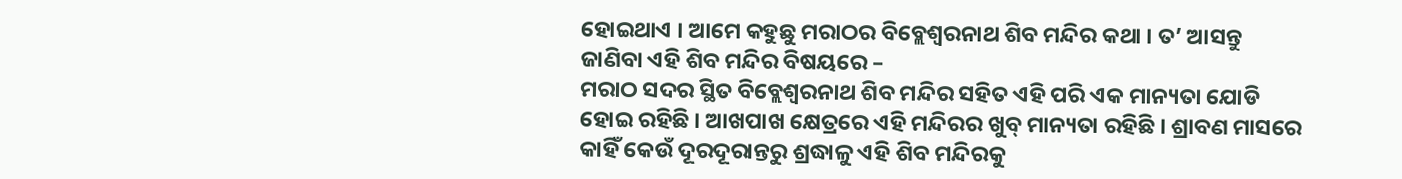ହୋଇଥାଏ । ଆମେ କହୁଛୁ ମରାଠର ବିବ୍ଲେଶ୍ବରନାଥ ଶିବ ମନ୍ଦିର କଥା । ତ’ ଆସନ୍ତୁ ଜାଣିବା ଏହି ଶିବ ମନ୍ଦିର ବିଷୟରେ –
ମରାଠ ସଦର ସ୍ଥିତ ବିବ୍ଲେଶ୍ବରନାଥ ଶିବ ମନ୍ଦିର ସହିତ ଏହି ପରି ଏକ ମାନ୍ୟତା ଯୋଡି ହୋଇ ରହିଛି । ଆଖପାଖ କ୍ଷେତ୍ରରେ ଏହି ମନ୍ଦିରର ଖୁବ୍ ମାନ୍ୟତା ରହିଛି । ଶ୍ରାବଣ ମାସରେ କାହିଁ କେଉଁ ଦୂରଦୂରାନ୍ତରୁ ଶ୍ରଦ୍ଧାଳୁ ଏହି ଶିବ ମନ୍ଦିରକୁ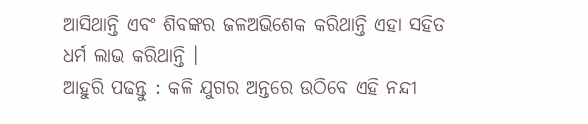ଆସିଥାନ୍ତି ଏବଂ ଶିବଙ୍କର ଜଳଅଭିଶେକ କରିଥାନ୍ତି ଏହା ସହିତ ଧର୍ମ ଲାଭ କରିଥାନ୍ତି ।
ଆହୁରି ପଢନ୍ତୁ : କଳି ଯୁଗର ଅନ୍ତରେ ଉଠିବେ ଏହି ନନ୍ଦୀ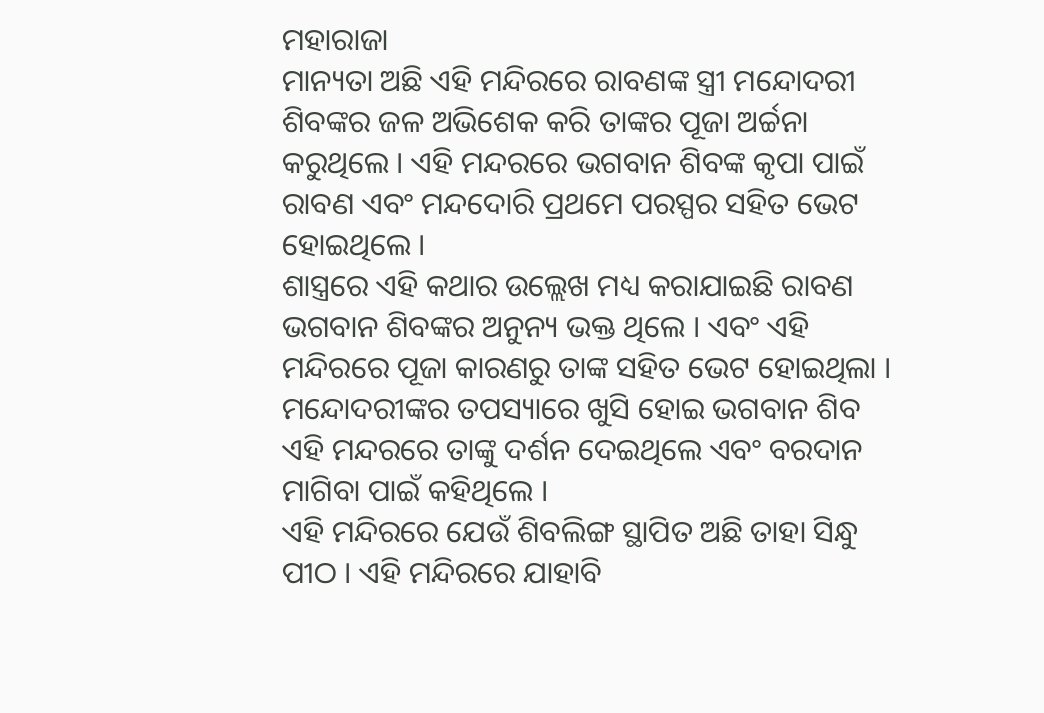ମହାରାଜା
ମାନ୍ୟତା ଅଛି ଏହି ମନ୍ଦିରରେ ରାବଣଙ୍କ ସ୍ତ୍ରୀ ମନ୍ଦୋଦରୀ ଶିବଙ୍କର ଜଳ ଅଭିଶେକ କରି ତାଙ୍କର ପୂଜା ଅର୍ଚ୍ଚନା କରୁଥିଲେ । ଏହି ମନ୍ଦରରେ ଭଗବାନ ଶିବଙ୍କ କୃପା ପାଇଁ ରାବଣ ଏବଂ ମନ୍ଦଦୋରି ପ୍ରଥମେ ପରସ୍ପର ସହିତ ଭେଟ ହୋଇଥିଲେ ।
ଶାସ୍ତ୍ରରେ ଏହି କଥାର ଉଲ୍ଲେଖ ମଧ୍ୟ କରାଯାଇଛି ରାବଣ ଭଗବାନ ଶିବଙ୍କର ଅନୁନ୍ୟ ଭକ୍ତ ଥିଲେ । ଏବଂ ଏହି ମନ୍ଦିରରେ ପୂଜା କାରଣରୁ ତାଙ୍କ ସହିତ ଭେଟ ହୋଇଥିଲା । ମନ୍ଦୋଦରୀଙ୍କର ତପସ୍ୟାରେ ଖୁସି ହୋଇ ଭଗବାନ ଶିବ ଏହି ମନ୍ଦରରେ ତାଙ୍କୁ ଦର୍ଶନ ଦେଇଥିଲେ ଏବଂ ବରଦାନ ମାଗିବା ପାଇଁ କହିଥିଲେ ।
ଏହି ମନ୍ଦିରରେ ଯେଉଁ ଶିବଲିଙ୍ଗ ସ୍ଥାପିତ ଅଛି ତାହା ସିନ୍ଧୁ ପୀଠ । ଏହି ମନ୍ଦିରରେ ଯାହାବି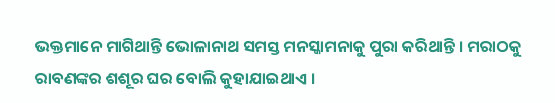ଭକ୍ତମାନେ ମାଗିଥାନ୍ତି ଭୋଳାନାଥ ସମସ୍ତ ମନସ୍କାମନାକୁ ପୁରା କରିଥାନ୍ତି । ମରାଠକୁ ରାବଣଙ୍କର ଶଶୂର ଘର ବୋଲି କୁହାଯାଇଥାଏ ।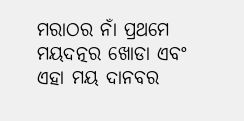ମରାଠର ନାଁ ପ୍ରଥମେ ମୟଦତ୍ନର ଖୋଡା ଏବଂ ଏହା ମୟ ଦାନବର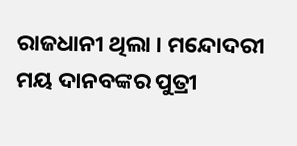ରାଜଧାନୀ ଥିଲା । ମନ୍ଦୋଦରୀ ମୟ ଦାନବଙ୍କର ପୁତ୍ରୀ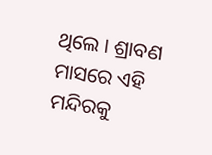ଥିଲେ । ଶ୍ରାବଣ ମାସରେ ଏହି ମନ୍ଦିରକୁ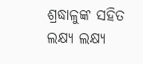ଶ୍ରଦ୍ଧାଳୁଙ୍କ ସହିତ ଲକ୍ଷ୍ୟ ଲକ୍ଷ୍ୟ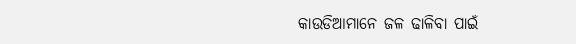କାଉଡିଆମାନେ ଜଳ ଢାଳିବା ପାଇଁ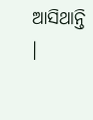ଆସିଥାନ୍ତି ।